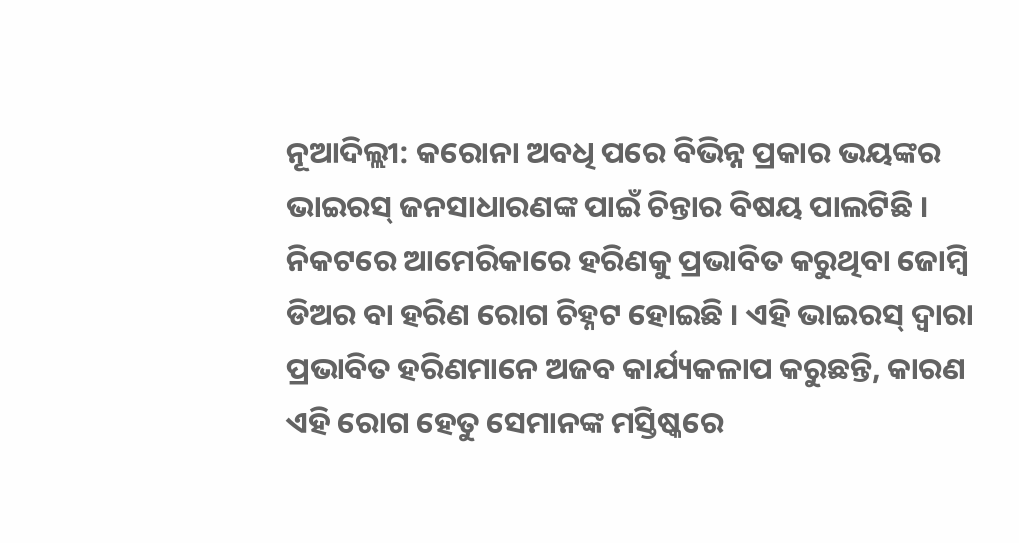ନୂଆଦିଲ୍ଲୀ: କରୋନା ଅବଧି ପରେ ବିଭିନ୍ନ ପ୍ରକାର ଭୟଙ୍କର ଭାଇରସ୍ ଜନସାଧାରଣଙ୍କ ପାଇଁ ଚିନ୍ତାର ବିଷୟ ପାଲଟିଛି । ନିକଟରେ ଆମେରିକାରେ ହରିଣକୁ ପ୍ରଭାବିତ କରୁଥିବା ଜୋମ୍ବି ଡିଅର ବା ହରିଣ ରୋଗ ଚିହ୍ନଟ ହୋଇଛି । ଏହି ଭାଇରସ୍ ଦ୍ୱାରା ପ୍ରଭାବିତ ହରିଣମାନେ ଅଜବ କାର୍ଯ୍ୟକଳାପ କରୁଛନ୍ତି, କାରଣ ଏହି ରୋଗ ହେତୁ ସେମାନଙ୍କ ମସ୍ତିଷ୍କରେ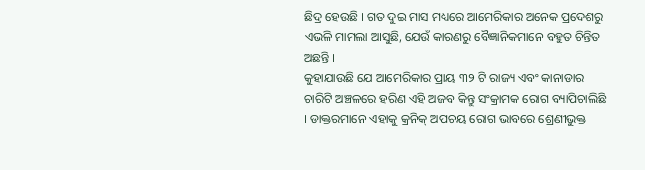ଛିଦ୍ର ହେଉଛି । ଗତ ଦୁଇ ମାସ ମଧ୍ୟରେ ଆମେରିକାର ଅନେକ ପ୍ରଦେଶରୁ ଏଭଳି ମାମଲା ଆସୁଛି, ଯେଉଁ କାରଣରୁ ବୈଜ୍ଞାନିକମାନେ ବହୁତ ଚିନ୍ତିତ ଅଛନ୍ତି ।
କୁହାଯାଉଛି ଯେ ଆମେରିକାର ପ୍ରାୟ ୩୨ ଟି ରାଜ୍ୟ ଏବଂ କାନାଡାର ଚାରିଟି ଅଞ୍ଚଳରେ ହରିଣ ଏହି ଅଜବ କିନ୍ତୁ ସଂକ୍ରାମକ ରୋଗ ବ୍ୟାପିଚାଲିଛି । ଡାକ୍ତରମାନେ ଏହାକୁ କ୍ରନିକ୍ ଅପଚୟ ରୋଗ ଭାବରେ ଶ୍ରେଣୀଭୁକ୍ତ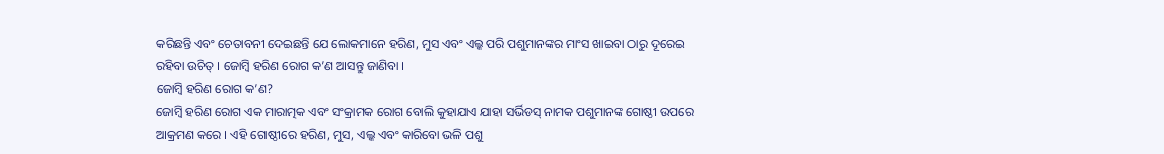କରିଛନ୍ତି ଏବଂ ଚେତାବନୀ ଦେଇଛନ୍ତି ଯେ ଲୋକମାନେ ହରିଣ, ମୁସ ଏବଂ ଏଲ୍କ ପରି ପଶୁମାନଙ୍କର ମାଂସ ଖାଇବା ଠାରୁ ଦୂରେଇ ରହିବା ଉଚିତ୍ । ଜୋମ୍ବି ହରିଣ ରୋଗ କ’ଣ ଆସନ୍ତୁ ଜାଣିବା ।
ଜୋମ୍ବି ହରିଣ ରୋଗ କ’ଣ?
ଜୋମ୍ବି ହରିଣ ରୋଗ ଏକ ମାରାତ୍ମକ ଏବଂ ସଂକ୍ରାମକ ରୋଗ ବୋଲି କୁହାଯାଏ ଯାହା ସର୍ଭିଡସ୍ ନାମକ ପଶୁମାନଙ୍କ ଗୋଷ୍ଠୀ ଉପରେ ଆକ୍ରମଣ କରେ । ଏହି ଗୋଷ୍ଠୀରେ ହରିଣ, ମୁସ, ଏଲ୍କ ଏବଂ କାରିବୋ ଭଳି ପଶୁ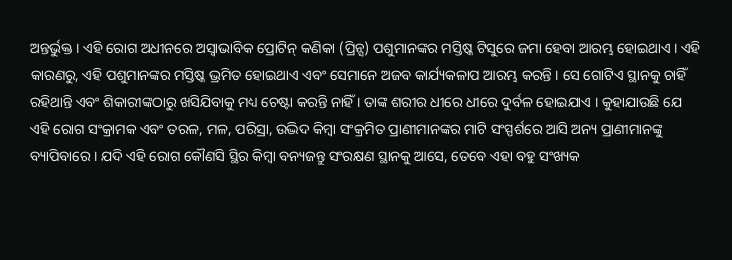ଅନ୍ତର୍ଭୁକ୍ତ । ଏହି ରୋଗ ଅଧୀନରେ ଅସ୍ୱାଭାବିକ ପ୍ରୋଟିନ୍ କଣିକା (ପ୍ରିନ୍ସ) ପଶୁମାନଙ୍କର ମସ୍ତିଷ୍କ ଟିସୁରେ ଜମା ହେବା ଆରମ୍ଭ ହୋଇଥାଏ । ଏହି କାରଣରୁ, ଏହି ପଶୁମାନଙ୍କର ମସ୍ତିଷ୍କ ଭ୍ରମିତ ହୋଇଥାଏ ଏବଂ ସେମାନେ ଅଜବ କାର୍ଯ୍ୟକଳାପ ଆରମ୍ଭ କରନ୍ତି । ସେ ଗୋଟିଏ ସ୍ଥାନକୁ ଚାହିଁ ରହିଥାନ୍ତି ଏବଂ ଶିକାରୀଙ୍କଠାରୁ ଖସିଯିବାକୁ ମଧ୍ୟ ଚେଷ୍ଟା କରନ୍ତି ନାହିଁ । ତାଙ୍କ ଶରୀର ଧୀରେ ଧୀରେ ଦୁର୍ବଳ ହୋଇଯାଏ । କୁହାଯାଉଛି ଯେ ଏହି ରୋଗ ସଂକ୍ରାମକ ଏବଂ ତରଳ, ମଳ, ପରିସ୍ରା, ଉଦ୍ଭିଦ କିମ୍ବା ସଂକ୍ରମିତ ପ୍ରାଣୀମାନଙ୍କର ମାଟି ସଂସ୍ପର୍ଶରେ ଆସି ଅନ୍ୟ ପ୍ରାଣୀମାନଙ୍କୁ ବ୍ୟାପିବାରେ । ଯଦି ଏହି ରୋଗ କୌଣସି ସ୍ଥିର କିମ୍ବା ବନ୍ୟଜନ୍ତୁ ସଂରକ୍ଷଣ ସ୍ଥାନକୁ ଆସେ, ତେବେ ଏହା ବହୁ ସଂଖ୍ୟକ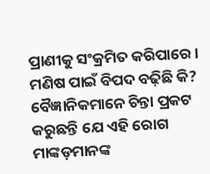ପ୍ରାଣୀକୁ ସଂକ୍ରମିତ କରିପାରେ ।
ମଣିଷ ପାଇଁ ବିପଦ ବଢ଼ିଛି କି?
ବୈଜ୍ଞାନିକମାନେ ଚିନ୍ତା ପ୍ରକଟ କରୁଛନ୍ତି ଯେ ଏହି ରୋଗ ମାଙ୍କଡ଼ମାନଙ୍କ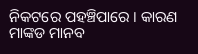ନିକଟରେ ପହଞ୍ଚିପାରେ । କାରଣ ମାଙ୍କଡ ମାନବ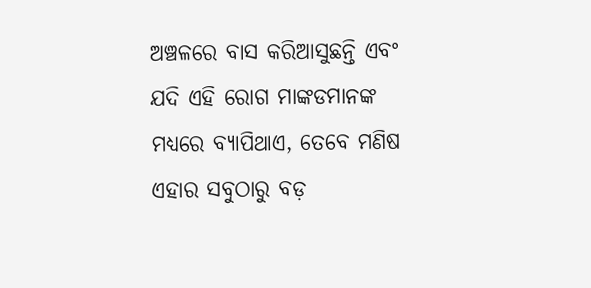ଅଞ୍ଚଳରେ ବାସ କରିଆସୁଛନ୍ତି ଏବଂ ଯଦି ଏହି ରୋଗ ମାଙ୍କଡମାନଙ୍କ ମଧ୍ୟରେ ବ୍ୟାପିଥାଏ, ତେବେ ମଣିଷ ଏହାର ସବୁଠାରୁ ବଡ଼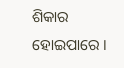ଶିକାର ହୋଇପାରେ ।